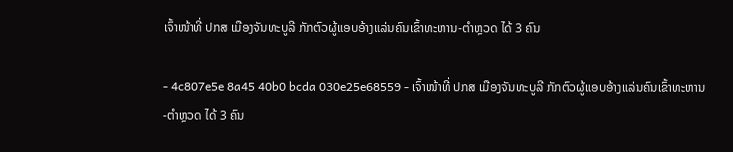ເຈົ້າໜ້າທີ່ ປກສ ເມືອງຈັນທະບູລີ ກັກຕົວຜູ້ແອບອ້າງແລ່ນຄົນເຂົ້າທະຫານ-ຕໍາຫຼວດ ໄດ້ 3 ຄົນ

- 4c807e5e 8a45 40b0 bcda 030e25e68559 - ເຈົ້າໜ້າທີ່ ປກສ ເມືອງຈັນທະບູລີ ກັກຕົວຜູ້ແອບອ້າງແລ່ນຄົນເຂົ້າທະຫານ-ຕໍາຫຼວດ ໄດ້ 3 ຄົນ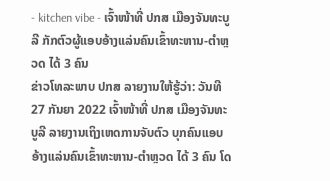- kitchen vibe - ເຈົ້າໜ້າທີ່ ປກສ ເມືອງຈັນທະບູລີ ກັກຕົວຜູ້ແອບອ້າງແລ່ນຄົນເຂົ້າທະຫານ-ຕໍາຫຼວດ ໄດ້ 3 ຄົນ
ຂ່າວໂທລະພາບ ປກສ ລາຍງານໃຫ້ຮູ້ວ່າ: ວັນທີ 27 ກັນຍາ 2022 ເຈົ້າໜ້າທີ່ ປກສ ເມືອງຈັນທະບູລີ ລາຍງານເຖິງເຫດການຈັບຕົວ ບຸກຄົນແອບອ້າງແລ່ນຄົນເຂົ້າທະຫານ-ຕໍາຫຼວດ ໄດ້ 3 ຄົນ ໂດ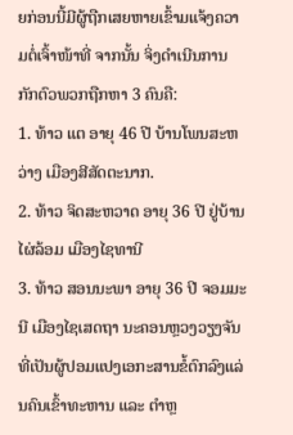ຍກ່ອນນີ້ມີຜູ້ຖືກເສຍຫາຍເຂົ້າມແຈ້ງຄວາມຕໍ່ເຈົ້າໜ້າທີ່ ຈາກນັ້ນ ຈິ່ງດຳເນີນການກັກຕົວພວກຖືກຫາ 3 ຄົນຄື:
1. ທ້າວ ແຕ ອາຍຸ 46 ປີ ບ້ານໂພນສະຫວ່າງ ເມືອງສີສັດຕະນາກ.
2. ທ້າວ ຈິດສະຫວາດ ອາຍຸ 36 ປີ ຢູ່ບ້ານໄຜ່ລ້ອມ ເມືອງໄຊທານີ
3. ທ້າວ ສອນນະພາ ອາຍຸ 36 ປີ ຈອມມະນີ ເມືອງໄຊເສດຖາ ນະຄອນຫຼວງວຽງຈັນ ທີ່ເປັນຜູ້ປອມແປງເອກະສານຂໍ້ຕົກລົງແລ່ນຄົນເຂົ້າທະຫານ ແລະ ຕໍາຫຼ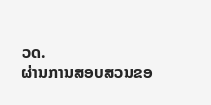ວດ.
ຜ່ານການສອບສວນຂອ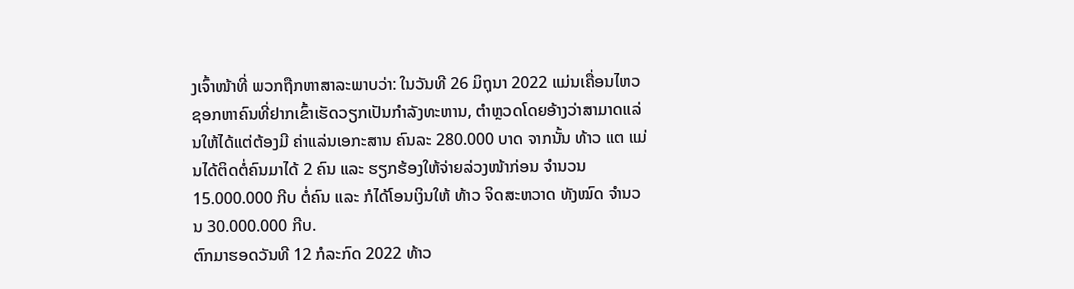ງເຈົ້າໜ້າທີ່ ພວກຖືກຫາສາລະພາບວ່າ: ໃນວັນທີ 26 ມິຖຸນາ 2022 ແມ່ນເຄື່ອນໄຫວຊອກຫາຄົນທີ່ຢາກເຂົ້າເຮັດວຽກເປັນກຳລັງທະຫານ, ຕຳຫຼວດໂດຍອ້າງວ່າສາມາດແລ່ນໃຫ້ໄດ້ແຕ່ຕ້ອງມີ ຄ່າແລ່ນເອກະສານ ຄົນລະ 280.000 ບາດ ຈາກນັ້ນ ທ້າວ ແຕ ແມ່ນໄດ້ຕິດຕໍ່ຄົນມາໄດ້ 2 ຄົນ ແລະ ຮຽກຮ້ອງໃຫ້ຈ່າຍລ່ວງໜ້າກ່ອນ ຈໍານວນ 15.000.000 ກີບ ຕໍ່ຄົນ ແລະ ກໍໄດ້ໂອນເງິນໃຫ້ ທ້າວ ຈິດສະຫວາດ ທັງໝົດ ຈໍານວນ 30.000.000 ກີບ.
ຕົກມາຮອດວັນທີ 12 ກໍລະກົດ 2022 ທ້າວ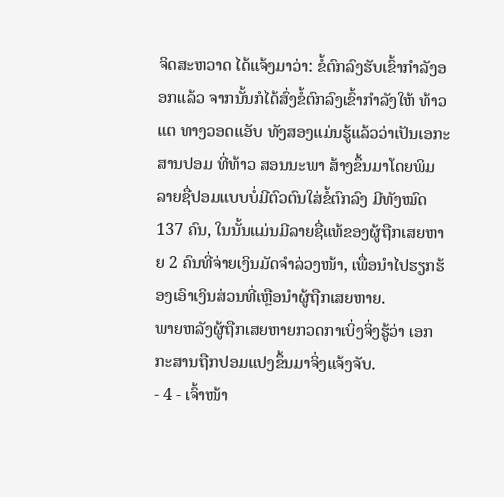ຈິດສະຫວາດ ໄດ້ແຈ້ງມາວ່າ: ຂໍ້ຕົກລົງຮັບເຂົ້າກຳລັງອອກແລ້ວ ຈາກນັ້ນກໍໄດ້ສົ່ງຂໍ້ຕົກລົງເຂົ້າກໍາລັງໃຫ້ ທ້າວ ແຕ ທາງວອດແອັບ ທັງສອງແມ່ນຮູ້ແລ້ວວ່າເປັນເອກະສານປອມ ທີ່ທ້າວ ສອນນະພາ ສ້າງຂຶ້ນມາໂດຍພິມລາຍຊື່ປອມແບບບໍ່ມີຕົວຕົນໃສ່ຂໍ້ຕົກລົງ ມີທັງໝົດ 137 ຄົນ, ໃນນັ້ນແມ່ນມີລາຍຊື່ແທ້ຂອງຜູ້ຖືກເສຍຫາຍ 2 ຄົນທີ່ຈ່າຍເງິນມັດຈຳລ່ວງໜ້າ, ເພື່ອນຳໄປຮຽກຮ້ອງເອົາເງິນສ່ວນທີ່ເຫຼືອນຳຜູ້ຖືກເສຍຫາຍ.
ພາຍຫລັງຜູ້ຖືກເສຍຫາຍກວດກາເບິ່ງຈິ່ງຮູ້ວ່າ ເອກກະສານຖືກປອມແປງຂຶ້ນມາຈິ່ງແຈ້ງຈັບ.
- 4 - ເຈົ້າໜ້າ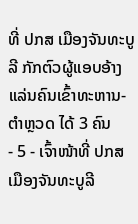ທີ່ ປກສ ເມືອງຈັນທະບູລີ ກັກຕົວຜູ້ແອບອ້າງແລ່ນຄົນເຂົ້າທະຫານ-ຕໍາຫຼວດ ໄດ້ 3 ຄົນ
- 5 - ເຈົ້າໜ້າທີ່ ປກສ ເມືອງຈັນທະບູລີ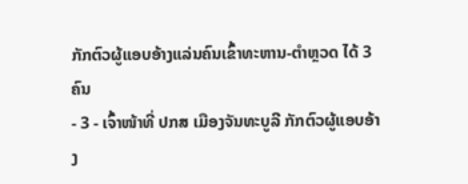ກັກຕົວຜູ້ແອບອ້າງແລ່ນຄົນເຂົ້າທະຫານ-ຕໍາຫຼວດ ໄດ້ 3 ຄົນ
- 3 - ເຈົ້າໜ້າທີ່ ປກສ ເມືອງຈັນທະບູລີ ກັກຕົວຜູ້ແອບອ້າງ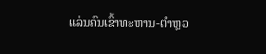ແລ່ນຄົນເຂົ້າທະຫານ-ຕໍາຫຼວ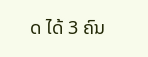ດ ໄດ້ 3 ຄົນ